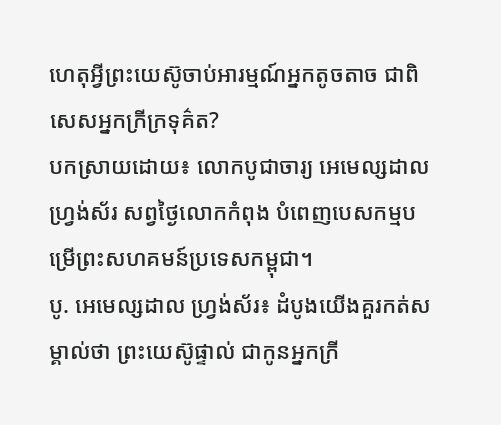ហេតុអ្វីព្រះយេស៊ូចាប់អារម្មណ៍អ្នកតូចតាច ជាពិសេសអ្នកក្រីក្រទុគ៌ត?
បកស្រាយដោយ៖ លោកបូជាចារ្យ អេមេល្សដាល ហ្វ្រង់ស័រ សព្វថ្ងៃលោកកំពុង បំពេញបេសកម្មបម្រើព្រះសហគមន៍ប្រទេសកម្ពុជា។
បូ. អេមេល្សដាល ហ្វ្រង់ស័រ៖ ដំបូងយើងគួរកត់សម្គាល់ថា ព្រះយេស៊ូផ្ទាល់ ជាកូនអ្នកក្រី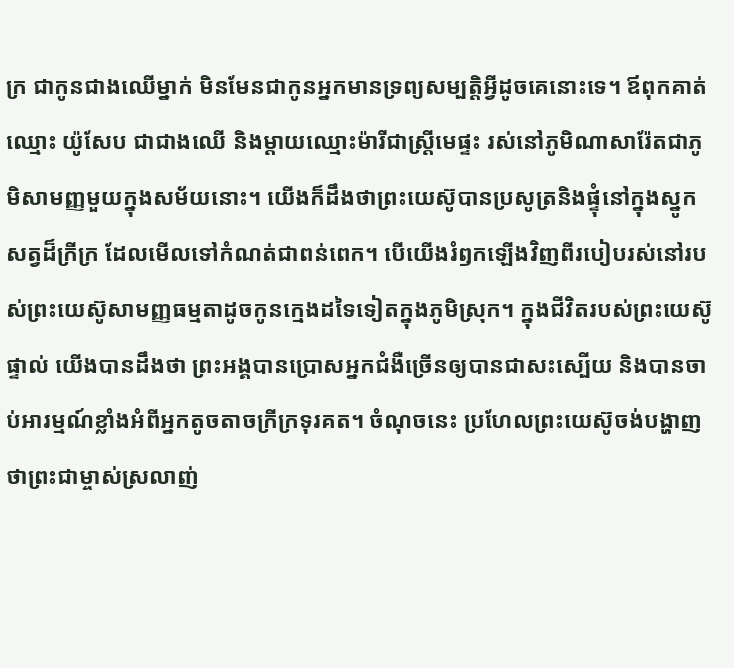ក្រ ជាកូនជាងឈើម្នាក់ មិនមែនជាកូនអ្នកមានទ្រព្យសម្បត្តិអ្វីដូចគេនោះទេ។ ឪពុកគាត់ ឈ្មោះ យ៉ូសែប ជាជាងឈើ និងម្តាយឈ្មោះម៉ារីជាស្ត្រីមេផ្ទះ រស់នៅភូមិណាសារ៉ែតជាភូមិសាមញ្ញមួយក្នុងសម័យនោះ។ យើងក៏ដឹងថាព្រះយេស៊ូបានប្រសូត្រនិងផ្ទុំនៅក្នុងស្នូកសត្វដ៏ក្រីក្រ ដែលមើលទៅកំណត់ជាពន់ពេក។ បើយើងរំឭកឡើងវិញពីរបៀបរស់នៅរបស់ព្រះយេស៊ូសាមញ្ញធម្មតាដូចកូនក្មេងដទៃទៀតក្នុងភូមិស្រុក។ ក្នុងជីវិតរបស់ព្រះយេស៊ូផ្ទាល់ យើងបានដឹងថា ព្រះអង្គបានប្រោសអ្នកជំងឺច្រើនឲ្យបានជាសះស្បើយ និងបានចាប់អារម្មណ៍ខ្លាំងអំពីអ្នកតូចតាចក្រីក្រទុរគត។ ចំណុចនេះ ប្រហែលព្រះយេស៊ូចង់បង្ហាញថាព្រះជាម្ចាស់ស្រលាញ់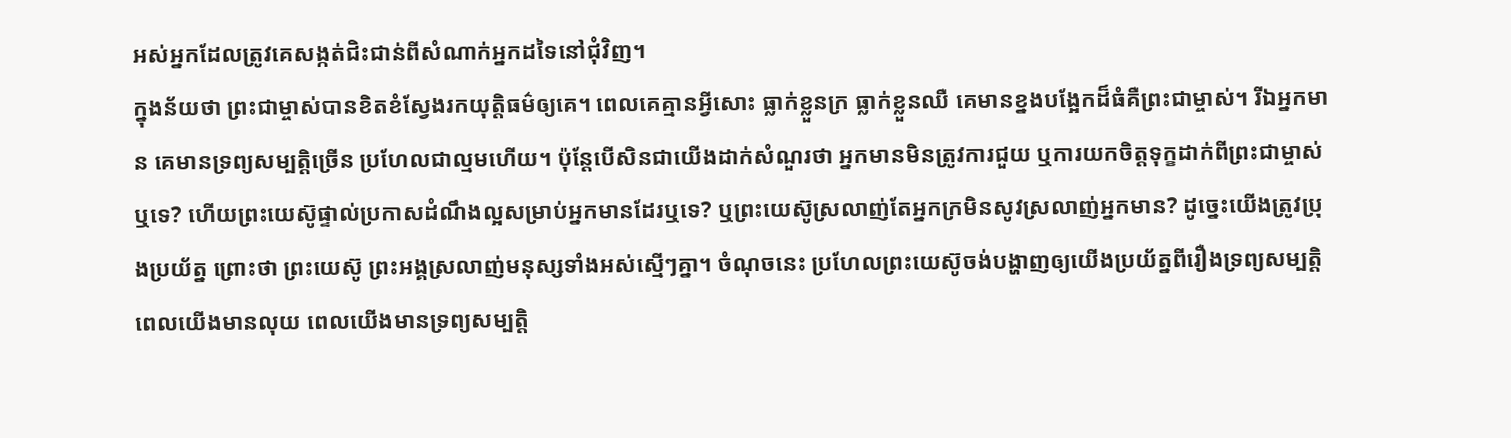អស់អ្នកដែលត្រូវគេសង្កត់ជិះជាន់ពីសំណាក់អ្នកដទៃនៅជុំវិញ។
ក្នុងន័យថា ព្រះជាម្ចាស់បានខិតខំស្វែងរកយុត្តិធម៌ឲ្យគេ។ ពេលគេគ្មានអ្វីសោះ ធ្លាក់ខ្លួនក្រ ធ្លាក់ខ្លួនឈឺ គេមានខ្នងបង្អែកដ៏ធំគឺព្រះជាម្ចាស់។ រីឯអ្នកមាន គេមានទ្រព្យសម្បត្តិច្រើន ប្រហែលជាល្មមហើយ។ ប៉ុន្តែបើសិនជាយើងដាក់សំណួរថា អ្នកមានមិនត្រូវការជួយ ឬការយកចិត្តទុក្ខដាក់ពីព្រះជាម្ចាស់ឬទេ? ហើយព្រះយេស៊ូផ្ទាល់ប្រកាសដំណឹងល្អសម្រាប់អ្នកមានដែរឬទេ? ឬព្រះយេស៊ូស្រលាញ់តែអ្នកក្រមិនសូវស្រលាញ់អ្នកមាន? ដូច្នេះយើងត្រូវប្រុងប្រយ័ត្ន ព្រោះថា ព្រះយេស៊ូ ព្រះអង្គស្រលាញ់មនុស្សទាំងអស់ស្មើៗគ្នា។ ចំណុចនេះ ប្រហែលព្រះយេស៊ូចង់បង្ហាញឲ្យយើងប្រយ័ត្នពីរឿងទ្រព្យសម្បត្តិ ពេលយើងមានលុយ ពេលយើងមានទ្រព្យសម្បត្តិ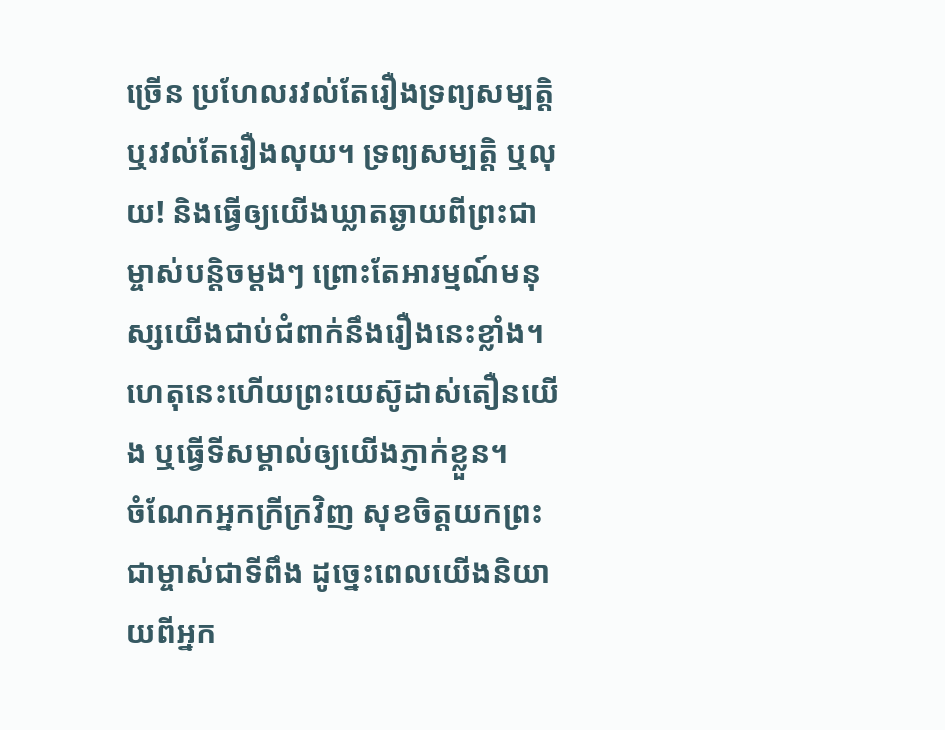ច្រើន ប្រហែលរវល់តែរឿងទ្រព្យសម្បត្តិ ឬរវល់តែរឿងលុយ។ ទ្រព្យសម្បត្តិ ឬលុយ! និងធ្វើឲ្យយើងឃ្លាតឆ្ងាយពីព្រះជាម្ចាស់បន្តិចម្តងៗ ព្រោះតែអារម្មណ៍មនុស្សយើងជាប់ជំពាក់នឹងរឿងនេះខ្លាំង។ ហេតុនេះហើយព្រះយេស៊ូដាស់តឿនយើង ឬធ្វើទីសម្គាល់ឲ្យយើងភ្ញាក់ខ្លួន។
ចំណែកអ្នកក្រីក្រវិញ សុខចិត្តយកព្រះជាម្ចាស់ជាទីពឹង ដូច្នេះពេលយើងនិយាយពីអ្នក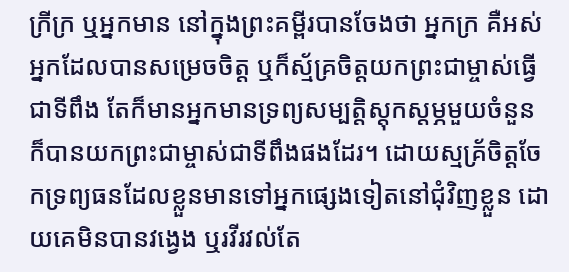ក្រីក្រ ឬអ្នកមាន នៅក្នុងព្រះគម្ពីរបានចែងថា អ្នកក្រ គឺអស់អ្នកដែលបានសម្រេចចិត្ត ឬក៏ស្ម័គ្រចិត្តយកព្រះជាម្ចាស់ធ្វើជាទីពឹង តែក៏មានអ្នកមានទ្រព្យសម្បត្តិស្តុកស្តម្ភមួយចំនួន ក៏បានយកព្រះជាម្ចាស់ជាទីពឹងផងដែរ។ ដោយស្មគ្រ័ចិត្តចែកទ្រព្យធនដែលខ្លួនមានទៅអ្នកផ្សេងទៀតនៅជុំវិញខ្លួន ដោយគេមិនបានវង្វេង ឬរវីរវល់តែ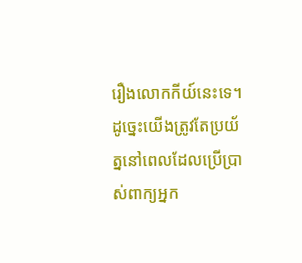រឿងលោកកីយ៍នេះទេ។
ដូច្នេះយើងត្រូវតែប្រយ័ត្ននៅពេលដែលប្រើប្រាស់ពាក្យអ្នក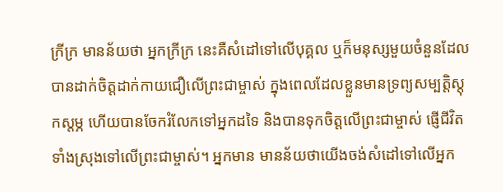ក្រីក្រ មានន័យថា អ្នកក្រីក្រ នេះគឺសំដៅទៅលើបុគ្គល ឬក៏មនុស្សមួយចំនួនដែលបានដាក់ចិត្តដាក់កាយជឿលើព្រះជាម្ចាស់ ក្នុងពេលដែលខ្លួនមានទ្រព្យសម្បត្តិស្តុកស្តម្ភ ហើយបានចែករំលែកទៅអ្នកដទៃ និងបានទុកចិត្តលើព្រះជាម្ចាស់ ផ្ញើជីវិតទាំងស្រុងទៅលើព្រះជាម្ចាស់។ អ្នកមាន មានន័យថាយើងចង់សំដៅទៅលើអ្នក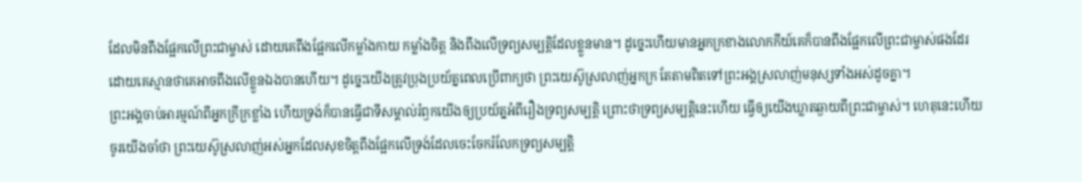ដែលមិនពឹងផ្អែកលើព្រះជាម្ចាស់ ដោយគេពឹងផ្អែកលើកម្លាំងកាយ កម្លាំងចិត្ត និងពឹងលើទ្រព្យសម្បត្តិដែលខ្លួនមាន។ ដូច្នេះហើយមានអ្នកក្រខាងលោកកីយ៍គេក៏បានពឹងផ្អែកលើព្រះជាម្ចាស់ផងដែរ ដោយគេស្មានថាគេអាចពឹងលើខ្លួនឯងបានហើយ។ ដូច្នេះយើងត្រូវប្រុងប្រយ័ត្នពេលប្រើពាក្យថា ព្រះយេស៊ូស្រលាញ់អ្នកក្រ តែតាមពិតទៅព្រះអង្គស្រលាញ់មនុស្សទាំងអស់ដូចគ្នា។
ព្រះអង្គចាប់អារម្មណ៍ពីអ្នកក្រីក្រខ្លាំង ហើយទ្រង់ក៏បានធ្វើជាទីសម្គាល់រំឭកយើងឲ្យប្រយ័ត្នអំពីរឿងទ្រព្យសម្បត្តិ ព្រោះថាទ្រព្យសម្បត្តិនេះហើយ ធ្វើឲ្យយើងឃ្លាតឆ្ងាយពីព្រះជាម្ចាស់។ ហេតុនេះហើយចូរយើងចាំថា ព្រះយេស៊ូស្រលាញ់អស់អ្នកដែលសុខចិត្តពឹងផ្អែកលើទ្រង់ដែលចេះចែករំលែកទ្រព្យសម្បត្តិ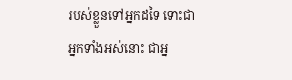របស់ខ្លួនទៅអ្នកដទៃ ទោះជាអ្នកទាំងអស់នោះ ជាអ្ន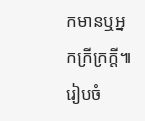កមានឬអ្នកក្រីក្រក្តី៕
រៀបចំ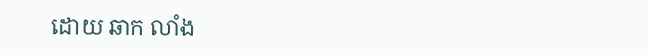ដោយ ឆាក លាំង